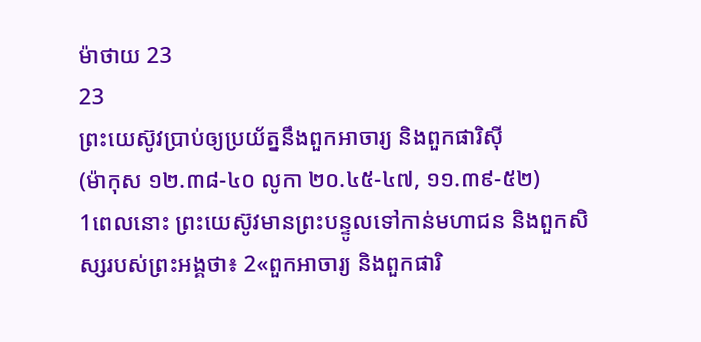ម៉ាថាយ 23
23
ព្រះយេស៊ូវប្រាប់ឲ្យប្រយ័ត្ននឹងពួកអាចារ្យ និងពួកផារិស៊ី
(ម៉ាកុស ១២.៣៨-៤០ លូកា ២០.៤៥-៤៧, ១១.៣៩-៥២)
1ពេលនោះ ព្រះយេស៊ូវមានព្រះបន្ទូលទៅកាន់មហាជន និងពួកសិស្សរបស់ព្រះអង្គថា៖ 2«ពួកអាចារ្យ និងពួកផារិ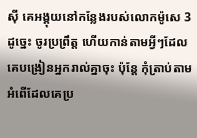ស៊ី គេអង្គុយនៅកន្លែងរបស់លោកម៉ូសេ 3ដូច្នេះ ចូរប្រព្រឹត្ត ហើយកាន់តាមអ្វីៗដែលគេបង្រៀនអ្នករាល់គ្នាចុះ ប៉ុន្តែ កុំត្រាប់តាមអំពើដែលគេប្រ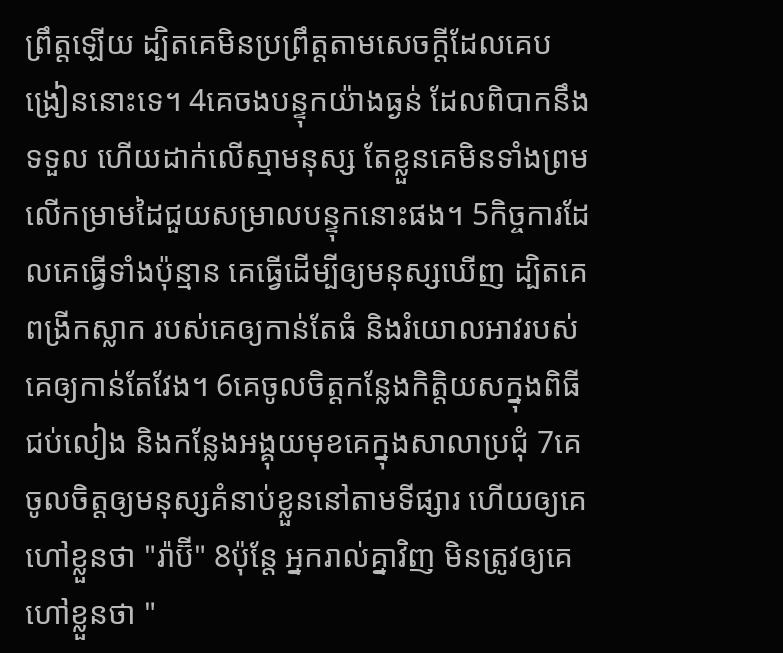ព្រឹត្តឡើយ ដ្បិតគេមិនប្រព្រឹត្តតាមសេចក្ដីដែលគេបង្រៀននោះទេ។ 4គេចងបន្ទុកយ៉ាងធ្ងន់ ដែលពិបាកនឹងទទួល ហើយដាក់លើស្មាមនុស្ស តែខ្លួនគេមិនទាំងព្រមលើកម្រាមដៃជួយសម្រាលបន្ទុកនោះផង។ 5កិច្ចការដែលគេធ្វើទាំងប៉ុន្មាន គេធ្វើដើម្បីឲ្យមនុស្សឃើញ ដ្បិតគេពង្រីកស្លាក របស់គេឲ្យកាន់តែធំ និងរំយោលអាវរបស់គេឲ្យកាន់តែវែង។ 6គេចូលចិត្តកន្លែងកិត្តិយសក្នុងពិធីជប់លៀង និងកន្លែងអង្គុយមុខគេក្នុងសាលាប្រជុំ 7គេចូលចិត្តឲ្យមនុស្សគំនាប់ខ្លួននៅតាមទីផ្សារ ហើយឲ្យគេហៅខ្លួនថា "រ៉ាប៊ី" 8ប៉ុន្តែ អ្នករាល់គ្នាវិញ មិនត្រូវឲ្យគេហៅខ្លួនថា "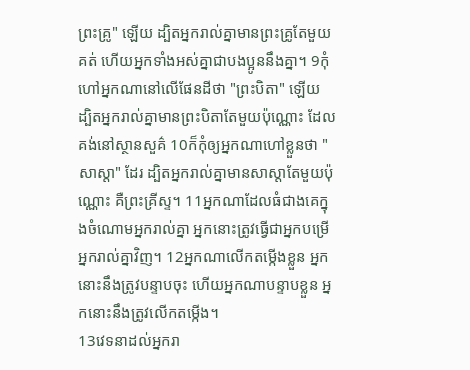ព្រះគ្រូ" ឡើយ ដ្បិតអ្នករាល់គ្នាមានព្រះគ្រូតែមួយគត់ ហើយអ្នកទាំងអស់គ្នាជាបងប្អូននឹងគ្នា។ 9កុំហៅអ្នកណានៅលើផែនដីថា "ព្រះបិតា" ឡើយ ដ្បិតអ្នករាល់គ្នាមានព្រះបិតាតែមួយប៉ុណ្ណោះ ដែលគង់នៅស្ថានសួគ៌ 10ក៏កុំឲ្យអ្នកណាហៅខ្លួនថា "សាស្តា" ដែរ ដ្បិតអ្នករាល់គ្នាមានសាស្តាតែមួយប៉ុណ្ណោះ គឺព្រះគ្រីស្ទ។ 11អ្នកណាដែលធំជាងគេក្នុងចំណោមអ្នករាល់គ្នា អ្នកនោះត្រូវធ្វើជាអ្នកបម្រើអ្នករាល់គ្នាវិញ។ 12អ្នកណាលើកតម្កើងខ្លួន អ្នកនោះនឹងត្រូវបន្ទាបចុះ ហើយអ្នកណាបន្ទាបខ្លួន អ្នកនោះនឹងត្រូវលើកតម្កើង។
13វេទនាដល់អ្នករា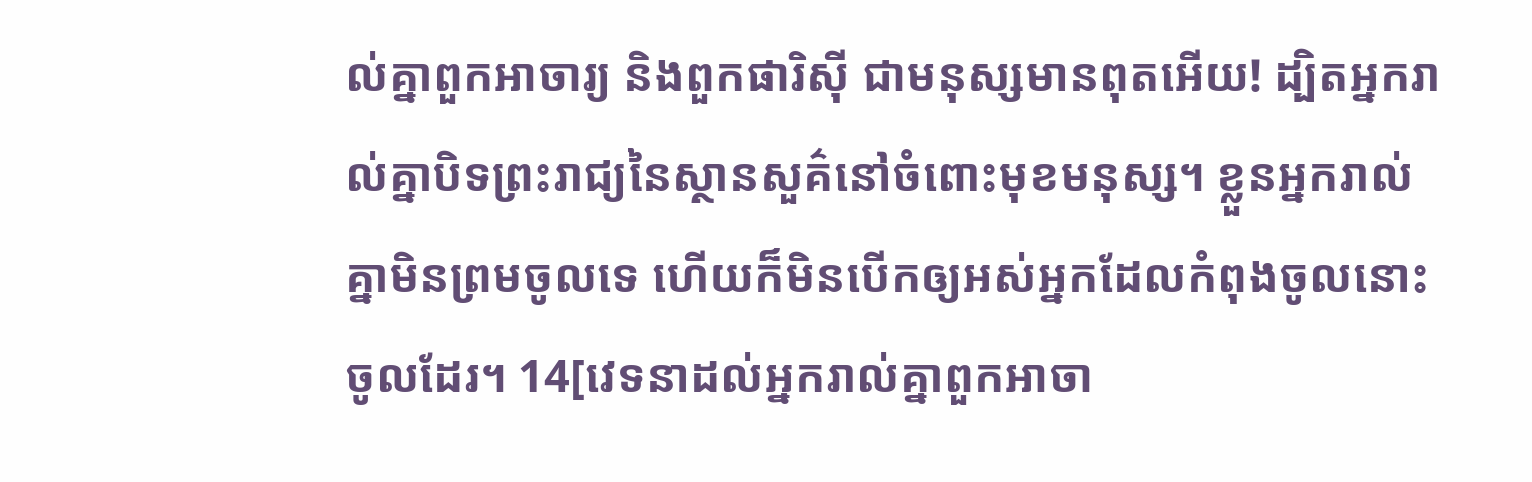ល់គ្នាពួកអាចារ្យ និងពួកផារិស៊ី ជាមនុស្សមានពុតអើយ! ដ្បិតអ្នករាល់គ្នាបិទព្រះរាជ្យនៃស្ថានសួគ៌នៅចំពោះមុខមនុស្ស។ ខ្លួនអ្នករាល់គ្នាមិនព្រមចូលទេ ហើយក៏មិនបើកឲ្យអស់អ្នកដែលកំពុងចូលនោះ ចូលដែរ។ 14[វេទនាដល់អ្នករាល់គ្នាពួកអាចា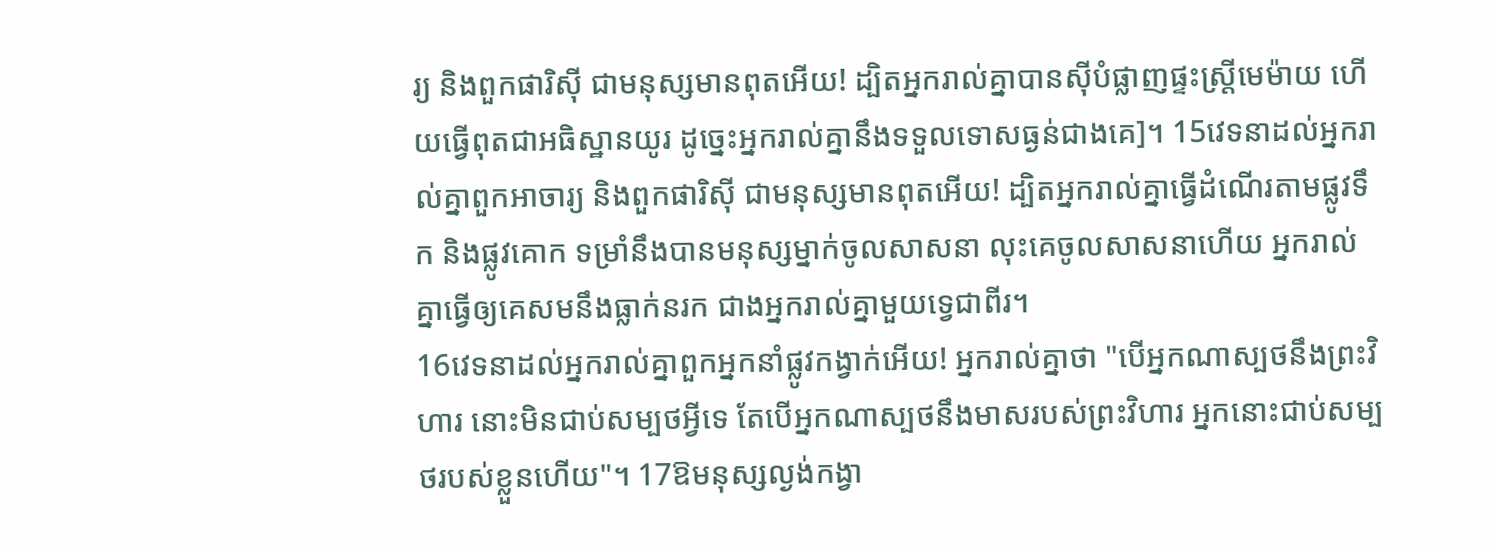រ្យ និងពួកផារិស៊ី ជាមនុស្សមានពុតអើយ! ដ្បិតអ្នករាល់គ្នាបានស៊ីបំផ្លាញផ្ទះស្រ្ដីមេម៉ាយ ហើយធ្វើពុតជាអធិស្ឋានយូរ ដូច្នេះអ្នករាល់គ្នានឹងទទួលទោសធ្ងន់ជាងគេ]។ 15វេទនាដល់អ្នករាល់គ្នាពួកអាចារ្យ និងពួកផារិស៊ី ជាមនុស្សមានពុតអើយ! ដ្បិតអ្នករាល់គ្នាធ្វើដំណើរតាមផ្លូវទឹក និងផ្លូវគោក ទម្រាំនឹងបានមនុស្សម្នាក់ចូលសាសនា លុះគេចូលសាសនាហើយ អ្នករាល់គ្នាធ្វើឲ្យគេសមនឹងធ្លាក់នរក ជាងអ្នករាល់គ្នាមួយទ្វេជាពីរ។
16វេទនាដល់អ្នករាល់គ្នាពួកអ្នកនាំផ្លូវកង្វាក់អើយ! អ្នករាល់គ្នាថា "បើអ្នកណាស្បថនឹងព្រះវិហារ នោះមិនជាប់សម្បថអ្វីទេ តែបើអ្នកណាស្បថនឹងមាសរបស់ព្រះវិហារ អ្នកនោះជាប់សម្បថរបស់ខ្លួនហើយ"។ 17ឱមនុស្សល្ងង់កង្វា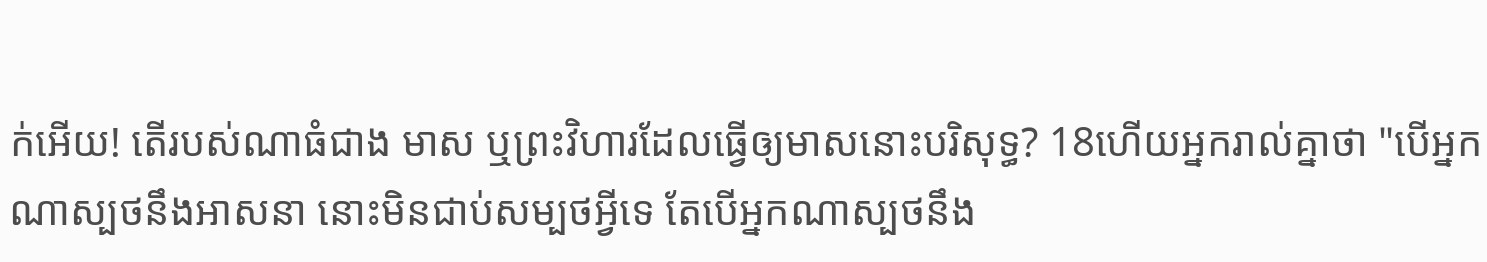ក់អើយ! តើរបស់ណាធំជាង មាស ឬព្រះវិហារដែលធ្វើឲ្យមាសនោះបរិសុទ្ធ? 18ហើយអ្នករាល់គ្នាថា "បើអ្នកណាស្បថនឹងអាសនា នោះមិនជាប់សម្បថអ្វីទេ តែបើអ្នកណាស្បថនឹង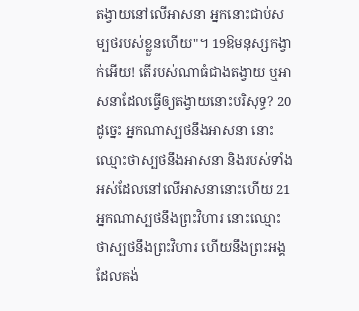តង្វាយនៅលើអាសនា អ្នកនោះជាប់សម្បថរបស់ខ្លួនហើយ"។ 19ឱមនុស្សកង្វាក់អើយ! តើរបស់ណាធំជាងតង្វាយ ឬអាសនាដែលធ្វើឲ្យតង្វាយនោះបរិសុទ្ធ? 20ដូច្នេះ អ្នកណាស្បថនឹងអាសនា នោះឈ្មោះថាស្បថនឹងអាសនា និងរបស់ទាំងអស់ដែលនៅលើអាសនានោះហើយ 21អ្នកណាស្បថនឹងព្រះវិហារ នោះឈ្មោះថាស្បថនឹងព្រះវិហារ ហើយនឹងព្រះអង្គដែលគង់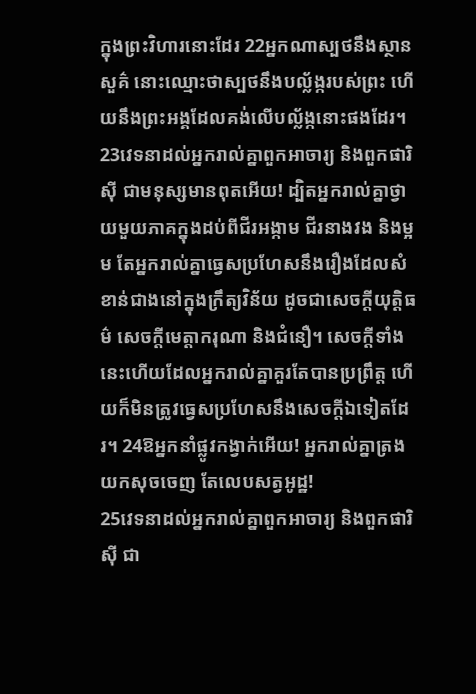ក្នុងព្រះវិហារនោះដែរ 22អ្នកណាស្បថនឹងស្ថានសួគ៌ នោះឈ្មោះថាស្បថនឹងបល្ល័ង្ករបស់ព្រះ ហើយនឹងព្រះអង្គដែលគង់លើបល្ល័ង្កនោះផងដែរ។
23វេទនាដល់អ្នករាល់គ្នាពួកអាចារ្យ និងពួកផារិស៊ី ជាមនុស្សមានពុតអើយ! ដ្បិតអ្នករាល់គ្នាថ្វាយមួយភាគក្នុងដប់ពីជីរអង្កាម ជីរនាងវង និងម្អម តែអ្នករាល់គ្នាធ្វេសប្រហែសនឹងរឿងដែលសំខាន់ជាងនៅក្នុងក្រឹត្យវិន័យ ដូចជាសេចក្តីយុត្តិធម៌ សេចក្តីមេត្តាករុណា និងជំនឿ។ សេចក្ដីទាំងនេះហើយដែលអ្នករាល់គ្នាគួរតែបានប្រព្រឹត្ត ហើយក៏មិនត្រូវធ្វេសប្រហែសនឹងសេចក្ដីឯទៀតដែរ។ 24ឱអ្នកនាំផ្លូវកង្វាក់អើយ! អ្នករាល់គ្នាត្រងយកសុចចេញ តែលេបសត្វអូដ្ឋ!
25វេទនាដល់អ្នករាល់គ្នាពួកអាចារ្យ និងពួកផារិស៊ី ជា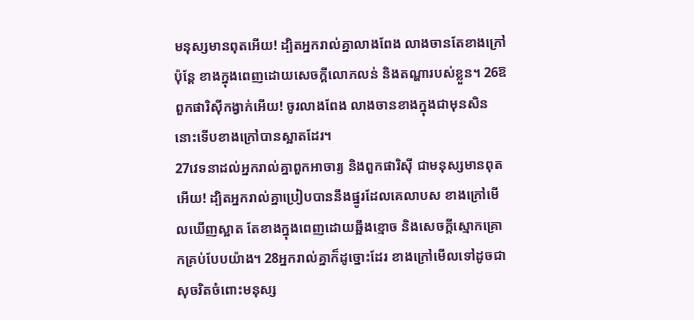មនុស្សមានពុតអើយ! ដ្បិតអ្នករាល់គ្នាលាងពែង លាងចានតែខាងក្រៅ ប៉ុន្តែ ខាងក្នុងពេញដោយសេចក្ដីលោភលន់ និងតណ្ហារបស់ខ្លួន។ 26ឱពួកផារិស៊ីកង្វាក់អើយ! ចូរលាងពែង លាងចានខាងក្នុងជាមុនសិន នោះទើបខាងក្រៅបានស្អាតដែរ។
27វេទនាដល់អ្នករាល់គ្នាពួកអាចារ្យ និងពួកផារិស៊ី ជាមនុស្សមានពុតអើយ! ដ្បិតអ្នករាល់គ្នាប្រៀបបាននឹងផ្នូរដែលគេលាបស ខាងក្រៅមើលឃើញស្អាត តែខាងក្នុងពេញដោយឆ្អឹងខ្មោច និងសេចក្តីស្មោកគ្រោកគ្រប់បែបយ៉ាង។ 28អ្នករាល់គ្នាក៏ដូច្នោះដែរ ខាងក្រៅមើលទៅដូចជាសុចរិតចំពោះមនុស្ស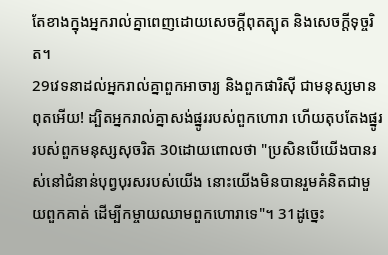តែខាងក្នុងអ្នករាល់គ្នាពេញដោយសេចក្តីពុតត្បុត និងសេចក្តីទុច្ចរិត។
29វេទនាដល់អ្នករាល់គ្នាពួកអាចារ្យ និងពួកផារិស៊ី ជាមនុស្សមានពុតអើយ! ដ្បិតអ្នករាល់គ្នាសង់ផ្នូររបស់ពួកហោរា ហើយតុបតែងផ្នូររបស់ពួកមនុស្សសុចរិត 30ដោយពោលថា "ប្រសិនបើយើងបានរស់នៅជំនាន់បុព្វបុរសរបស់យើង នោះយើងមិនបានរួមគំនិតជាមួយពួកគាត់ ដើម្បីកម្ចាយឈាមពួកហោរាទេ"។ 31ដូច្នេះ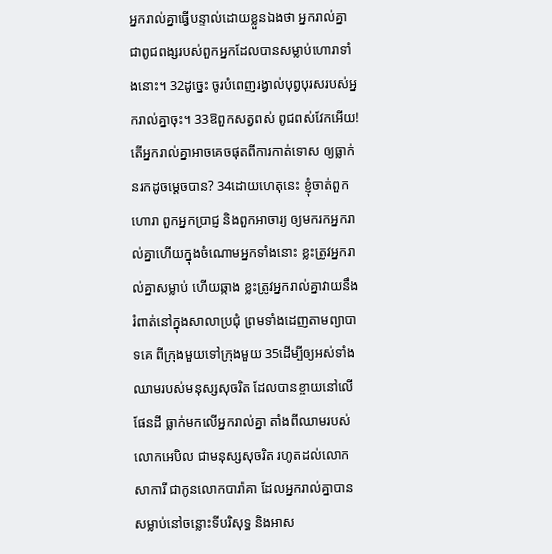អ្នករាល់គ្នាធ្វើបន្ទាល់ដោយខ្លួនឯងថា អ្នករាល់គ្នាជាពូជពង្សរបស់ពួកអ្នកដែលបានសម្លាប់ហោរាទាំងនោះ។ 32ដូច្នេះ ចូរបំពេញរង្វាល់បុព្វបុរសរបស់អ្នករាល់គ្នាចុះ។ 33ឱពួកសត្វពស់ ពូជពស់វែកអើយ! តើអ្នករាល់គ្នាអាចគេចផុតពីការកាត់ទោស ឲ្យធ្លាក់នរកដូចម្តេចបាន? 34ដោយហេតុនេះ ខ្ញុំចាត់ពួកហោរា ពួកអ្នកប្រាជ្ញ និងពួកអាចារ្យ ឲ្យមករកអ្នករាល់គ្នាហើយក្នុងចំណោមអ្នកទាំងនោះ ខ្លះត្រូវអ្នករាល់គ្នាសម្លាប់ ហើយឆ្កាង ខ្លះត្រូវអ្នករាល់គ្នាវាយនឹងរំពាត់នៅក្នុងសាលាប្រជុំ ព្រមទាំងដេញតាមព្យាបាទគេ ពីក្រុងមួយទៅក្រុងមួយ 35ដើម្បីឲ្យអស់ទាំងឈាមរបស់មនុស្សសុចរិត ដែលបានខ្ចាយនៅលើផែនដី ធ្លាក់មកលើអ្នករាល់គ្នា តាំងពីឈាមរបស់លោកអេបិល ជាមនុស្សសុចរិត រហូតដល់លោកសាការី ជាកូនលោកបារ៉ាគា ដែលអ្នករាល់គ្នាបានសម្លាប់នៅចន្លោះទីបរិសុទ្ធ និងអាស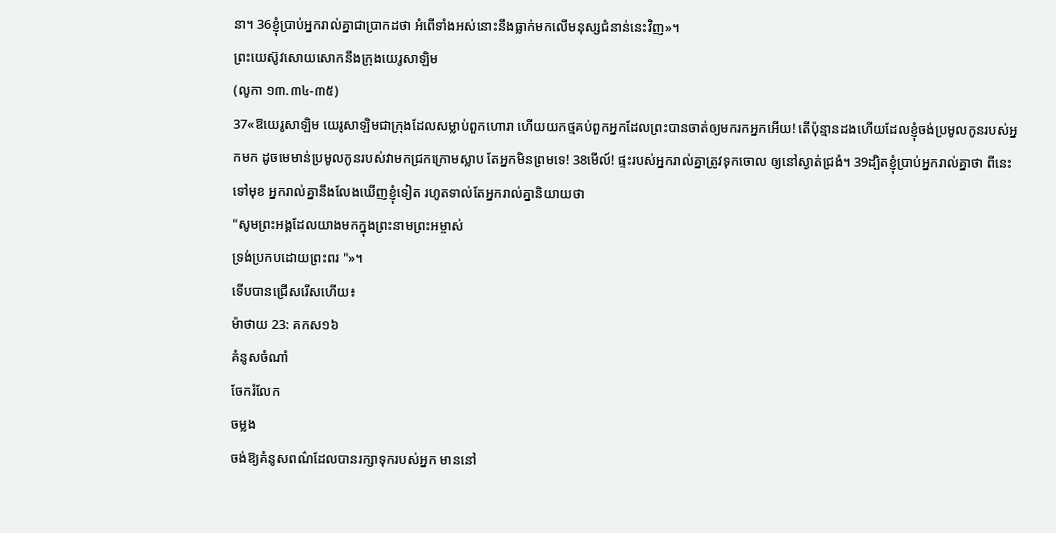នា។ 36ខ្ញុំប្រាប់អ្នករាល់គ្នាជាប្រាកដថា អំពើទាំងអស់នោះនឹងធ្លាក់មកលើមនុស្សជំនាន់នេះវិញ»។
ព្រះយេស៊ូវសោយសោកនឹងក្រុងយេរូសាឡិម
(លូកា ១៣.៣៤-៣៥)
37«ឱយេរូសាឡិម យេរូសាឡិមជាក្រុងដែលសម្លាប់ពួកហោរា ហើយយកថ្មគប់ពួកអ្នកដែលព្រះបានចាត់ឲ្យមករកអ្នកអើយ! តើប៉ុន្មានដងហើយដែលខ្ញុំចង់ប្រមូលកូនរបស់អ្នកមក ដូចមេមាន់ប្រមូលកូនរបស់វាមកជ្រកក្រោមស្លាប តែអ្នកមិនព្រមទេ! 38មើល៍! ផ្ទះរបស់អ្នករាល់គ្នាត្រូវទុកចោល ឲ្យនៅស្ងាត់ជ្រងំ។ 39ដ្បិតខ្ញុំប្រាប់អ្នករាល់គ្នាថា ពីនេះទៅមុខ អ្នករាល់គ្នានឹងលែងឃើញខ្ញុំទៀត រហូតទាល់តែអ្នករាល់គ្នានិយាយថា
"សូមព្រះអង្គដែលយាងមកក្នុងព្រះនាមព្រះអម្ចាស់
ទ្រង់ប្រកបដោយព្រះពរ "»។
ទើបបានជ្រើសរើសហើយ៖
ម៉ាថាយ 23: គកស១៦
គំនូសចំណាំ
ចែករំលែក
ចម្លង
ចង់ឱ្យគំនូសពណ៌ដែលបានរក្សាទុករបស់អ្នក មាននៅ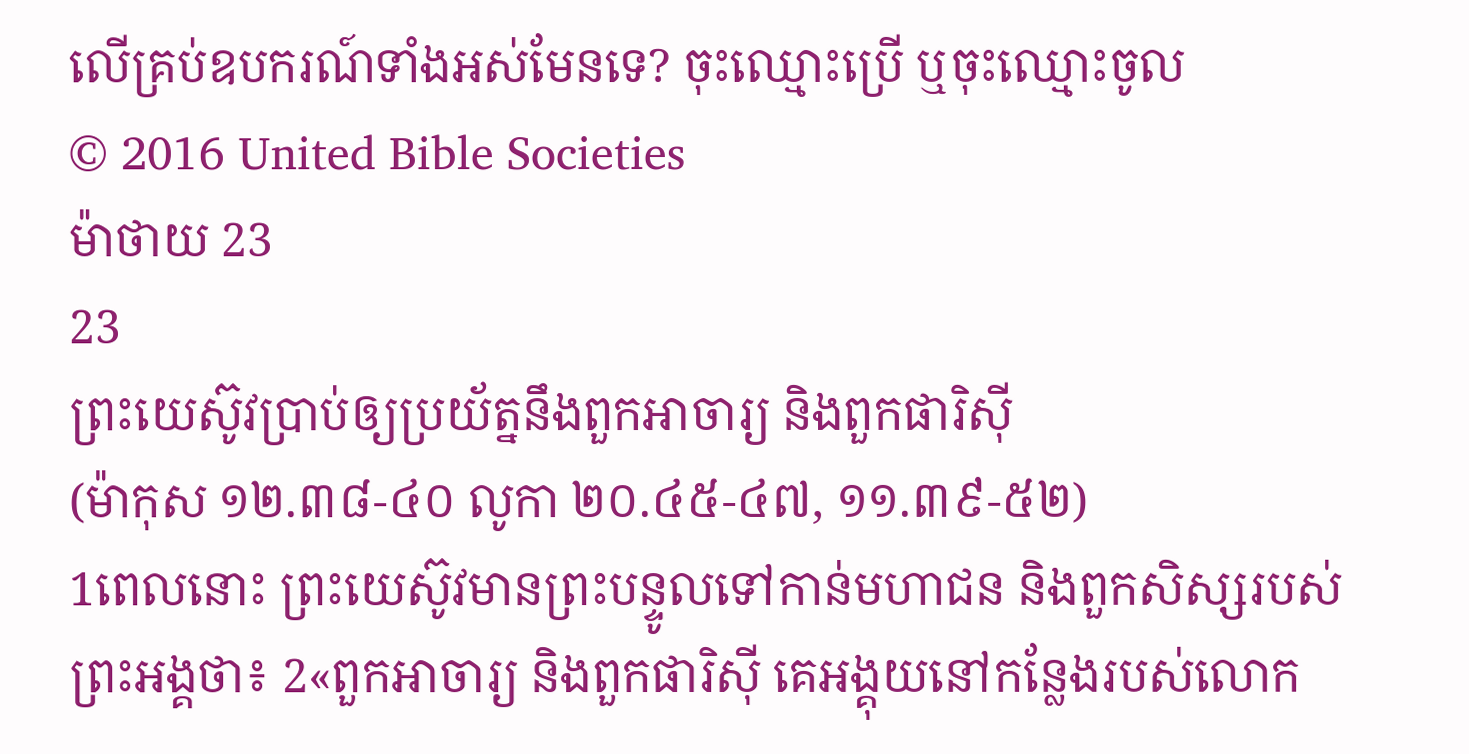លើគ្រប់ឧបករណ៍ទាំងអស់មែនទេ? ចុះឈ្មោះប្រើ ឬចុះឈ្មោះចូល
© 2016 United Bible Societies
ម៉ាថាយ 23
23
ព្រះយេស៊ូវប្រាប់ឲ្យប្រយ័ត្ននឹងពួកអាចារ្យ និងពួកផារិស៊ី
(ម៉ាកុស ១២.៣៨-៤០ លូកា ២០.៤៥-៤៧, ១១.៣៩-៥២)
1ពេលនោះ ព្រះយេស៊ូវមានព្រះបន្ទូលទៅកាន់មហាជន និងពួកសិស្សរបស់ព្រះអង្គថា៖ 2«ពួកអាចារ្យ និងពួកផារិស៊ី គេអង្គុយនៅកន្លែងរបស់លោក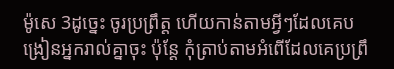ម៉ូសេ 3ដូច្នេះ ចូរប្រព្រឹត្ត ហើយកាន់តាមអ្វីៗដែលគេបង្រៀនអ្នករាល់គ្នាចុះ ប៉ុន្តែ កុំត្រាប់តាមអំពើដែលគេប្រព្រឹ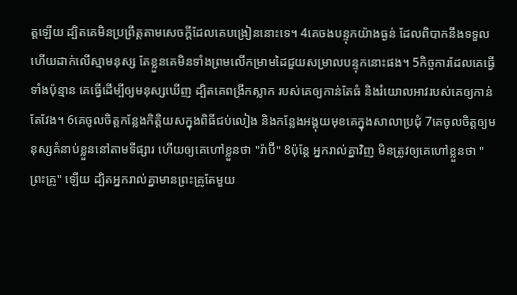ត្តឡើយ ដ្បិតគេមិនប្រព្រឹត្តតាមសេចក្ដីដែលគេបង្រៀននោះទេ។ 4គេចងបន្ទុកយ៉ាងធ្ងន់ ដែលពិបាកនឹងទទួល ហើយដាក់លើស្មាមនុស្ស តែខ្លួនគេមិនទាំងព្រមលើកម្រាមដៃជួយសម្រាលបន្ទុកនោះផង។ 5កិច្ចការដែលគេធ្វើទាំងប៉ុន្មាន គេធ្វើដើម្បីឲ្យមនុស្សឃើញ ដ្បិតគេពង្រីកស្លាក របស់គេឲ្យកាន់តែធំ និងរំយោលអាវរបស់គេឲ្យកាន់តែវែង។ 6គេចូលចិត្តកន្លែងកិត្តិយសក្នុងពិធីជប់លៀង និងកន្លែងអង្គុយមុខគេក្នុងសាលាប្រជុំ 7គេចូលចិត្តឲ្យមនុស្សគំនាប់ខ្លួននៅតាមទីផ្សារ ហើយឲ្យគេហៅខ្លួនថា "រ៉ាប៊ី" 8ប៉ុន្តែ អ្នករាល់គ្នាវិញ មិនត្រូវឲ្យគេហៅខ្លួនថា "ព្រះគ្រូ" ឡើយ ដ្បិតអ្នករាល់គ្នាមានព្រះគ្រូតែមួយ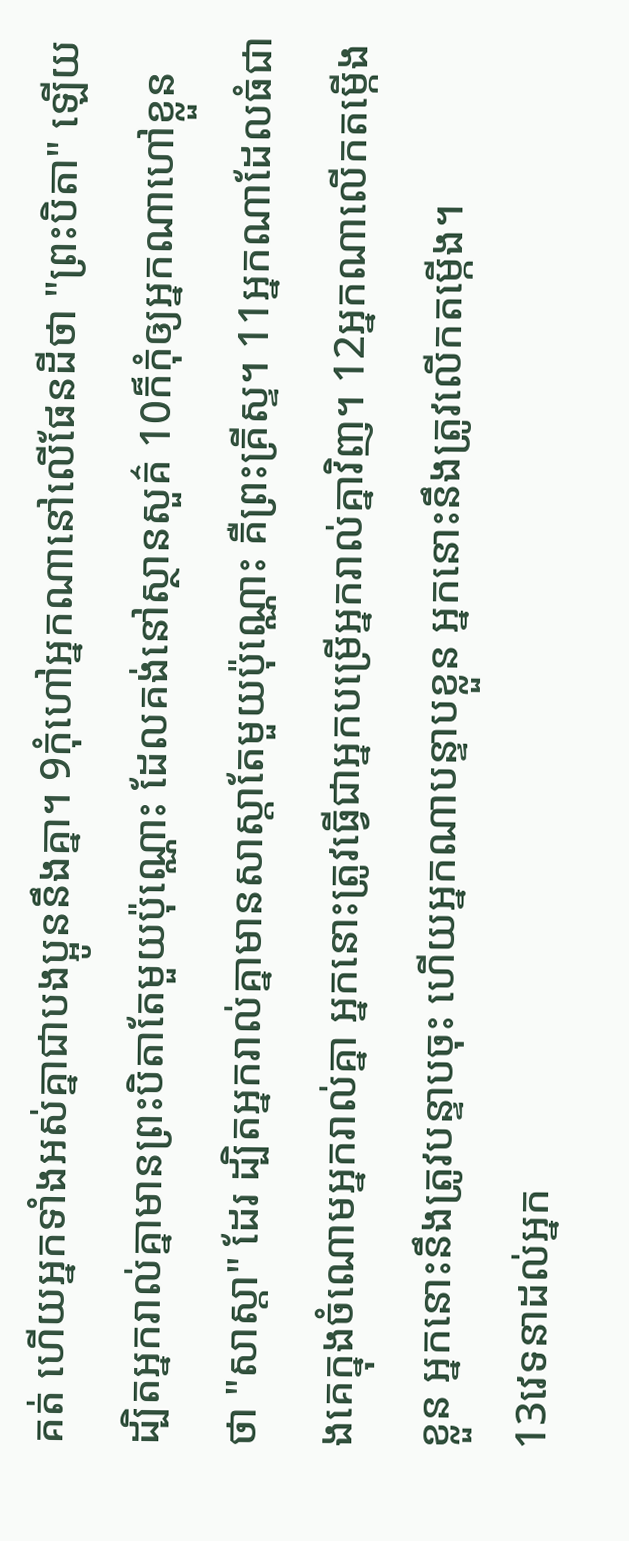គត់ ហើយអ្នកទាំងអស់គ្នាជាបងប្អូននឹងគ្នា។ 9កុំហៅអ្នកណានៅលើផែនដីថា "ព្រះបិតា" ឡើយ ដ្បិតអ្នករាល់គ្នាមានព្រះបិតាតែមួយប៉ុណ្ណោះ ដែលគង់នៅស្ថានសួគ៌ 10ក៏កុំឲ្យអ្នកណាហៅខ្លួនថា "សាស្តា" ដែរ ដ្បិតអ្នករាល់គ្នាមានសាស្តាតែមួយប៉ុណ្ណោះ គឺព្រះគ្រីស្ទ។ 11អ្នកណាដែលធំជាងគេក្នុងចំណោមអ្នករាល់គ្នា អ្នកនោះត្រូវធ្វើជាអ្នកបម្រើអ្នករាល់គ្នាវិញ។ 12អ្នកណាលើកតម្កើងខ្លួន អ្នកនោះនឹងត្រូវបន្ទាបចុះ ហើយអ្នកណាបន្ទាបខ្លួន អ្នកនោះនឹងត្រូវលើកតម្កើង។
13វេទនាដល់អ្នក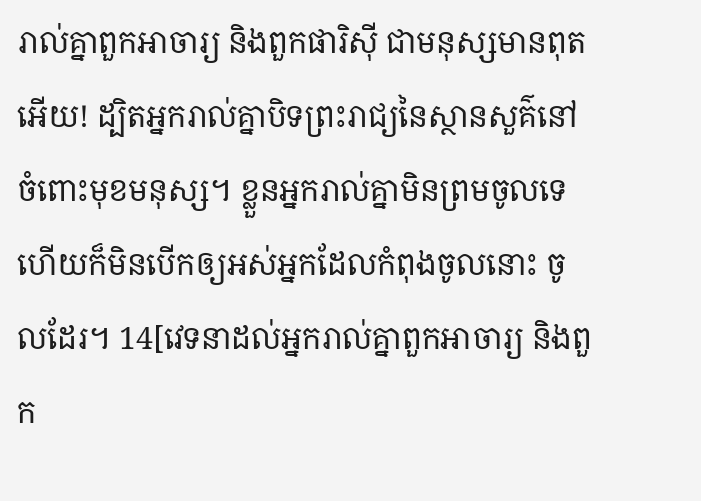រាល់គ្នាពួកអាចារ្យ និងពួកផារិស៊ី ជាមនុស្សមានពុតអើយ! ដ្បិតអ្នករាល់គ្នាបិទព្រះរាជ្យនៃស្ថានសួគ៌នៅចំពោះមុខមនុស្ស។ ខ្លួនអ្នករាល់គ្នាមិនព្រមចូលទេ ហើយក៏មិនបើកឲ្យអស់អ្នកដែលកំពុងចូលនោះ ចូលដែរ។ 14[វេទនាដល់អ្នករាល់គ្នាពួកអាចារ្យ និងពួក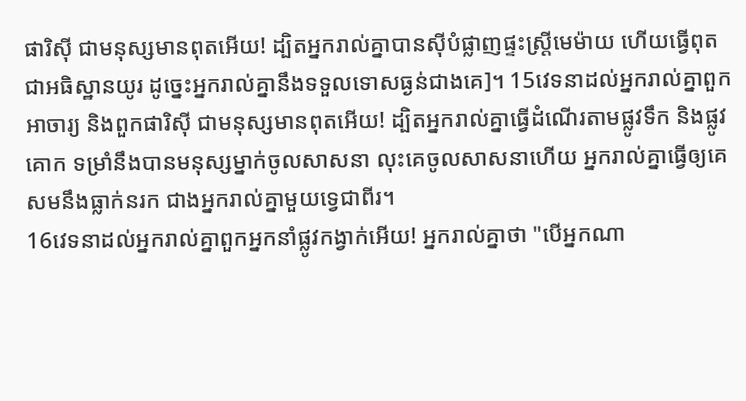ផារិស៊ី ជាមនុស្សមានពុតអើយ! ដ្បិតអ្នករាល់គ្នាបានស៊ីបំផ្លាញផ្ទះស្រ្ដីមេម៉ាយ ហើយធ្វើពុតជាអធិស្ឋានយូរ ដូច្នេះអ្នករាល់គ្នានឹងទទួលទោសធ្ងន់ជាងគេ]។ 15វេទនាដល់អ្នករាល់គ្នាពួកអាចារ្យ និងពួកផារិស៊ី ជាមនុស្សមានពុតអើយ! ដ្បិតអ្នករាល់គ្នាធ្វើដំណើរតាមផ្លូវទឹក និងផ្លូវគោក ទម្រាំនឹងបានមនុស្សម្នាក់ចូលសាសនា លុះគេចូលសាសនាហើយ អ្នករាល់គ្នាធ្វើឲ្យគេសមនឹងធ្លាក់នរក ជាងអ្នករាល់គ្នាមួយទ្វេជាពីរ។
16វេទនាដល់អ្នករាល់គ្នាពួកអ្នកនាំផ្លូវកង្វាក់អើយ! អ្នករាល់គ្នាថា "បើអ្នកណា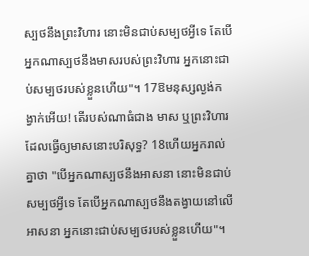ស្បថនឹងព្រះវិហារ នោះមិនជាប់សម្បថអ្វីទេ តែបើអ្នកណាស្បថនឹងមាសរបស់ព្រះវិហារ អ្នកនោះជាប់សម្បថរបស់ខ្លួនហើយ"។ 17ឱមនុស្សល្ងង់កង្វាក់អើយ! តើរបស់ណាធំជាង មាស ឬព្រះវិហារដែលធ្វើឲ្យមាសនោះបរិសុទ្ធ? 18ហើយអ្នករាល់គ្នាថា "បើអ្នកណាស្បថនឹងអាសនា នោះមិនជាប់សម្បថអ្វីទេ តែបើអ្នកណាស្បថនឹងតង្វាយនៅលើអាសនា អ្នកនោះជាប់សម្បថរបស់ខ្លួនហើយ"។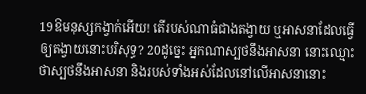19ឱមនុស្សកង្វាក់អើយ! តើរបស់ណាធំជាងតង្វាយ ឬអាសនាដែលធ្វើឲ្យតង្វាយនោះបរិសុទ្ធ? 20ដូច្នេះ អ្នកណាស្បថនឹងអាសនា នោះឈ្មោះថាស្បថនឹងអាសនា និងរបស់ទាំងអស់ដែលនៅលើអាសនានោះ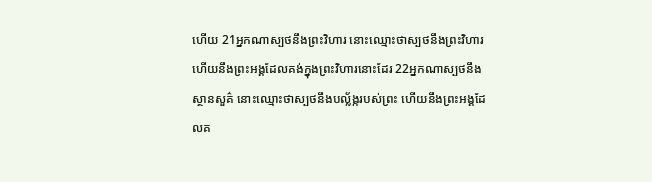ហើយ 21អ្នកណាស្បថនឹងព្រះវិហារ នោះឈ្មោះថាស្បថនឹងព្រះវិហារ ហើយនឹងព្រះអង្គដែលគង់ក្នុងព្រះវិហារនោះដែរ 22អ្នកណាស្បថនឹងស្ថានសួគ៌ នោះឈ្មោះថាស្បថនឹងបល្ល័ង្ករបស់ព្រះ ហើយនឹងព្រះអង្គដែលគ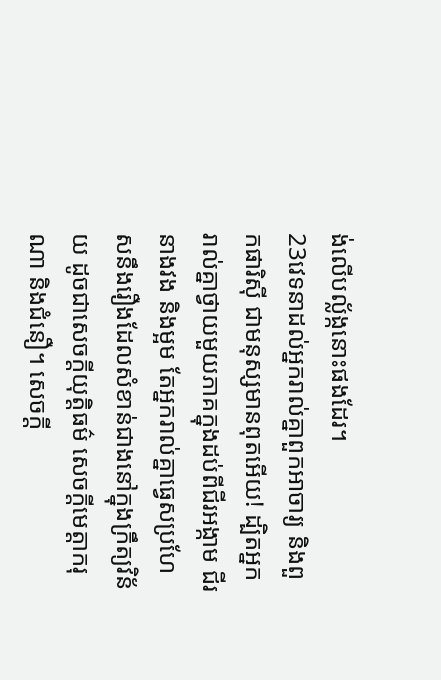ង់លើបល្ល័ង្កនោះផងដែរ។
23វេទនាដល់អ្នករាល់គ្នាពួកអាចារ្យ និងពួកផារិស៊ី ជាមនុស្សមានពុតអើយ! ដ្បិតអ្នករាល់គ្នាថ្វាយមួយភាគក្នុងដប់ពីជីរអង្កាម ជីរនាងវង និងម្អម តែអ្នករាល់គ្នាធ្វេសប្រហែសនឹងរឿងដែលសំខាន់ជាងនៅក្នុងក្រឹត្យវិន័យ ដូចជាសេចក្តីយុត្តិធម៌ សេចក្តីមេត្តាករុណា និងជំនឿ។ សេចក្ដី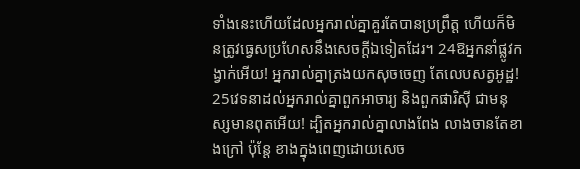ទាំងនេះហើយដែលអ្នករាល់គ្នាគួរតែបានប្រព្រឹត្ត ហើយក៏មិនត្រូវធ្វេសប្រហែសនឹងសេចក្ដីឯទៀតដែរ។ 24ឱអ្នកនាំផ្លូវកង្វាក់អើយ! អ្នករាល់គ្នាត្រងយកសុចចេញ តែលេបសត្វអូដ្ឋ!
25វេទនាដល់អ្នករាល់គ្នាពួកអាចារ្យ និងពួកផារិស៊ី ជាមនុស្សមានពុតអើយ! ដ្បិតអ្នករាល់គ្នាលាងពែង លាងចានតែខាងក្រៅ ប៉ុន្តែ ខាងក្នុងពេញដោយសេច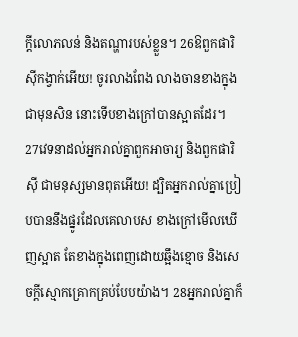ក្ដីលោភលន់ និងតណ្ហារបស់ខ្លួន។ 26ឱពួកផារិស៊ីកង្វាក់អើយ! ចូរលាងពែង លាងចានខាងក្នុងជាមុនសិន នោះទើបខាងក្រៅបានស្អាតដែរ។
27វេទនាដល់អ្នករាល់គ្នាពួកអាចារ្យ និងពួកផារិស៊ី ជាមនុស្សមានពុតអើយ! ដ្បិតអ្នករាល់គ្នាប្រៀបបាននឹងផ្នូរដែលគេលាបស ខាងក្រៅមើលឃើញស្អាត តែខាងក្នុងពេញដោយឆ្អឹងខ្មោច និងសេចក្តីស្មោកគ្រោកគ្រប់បែបយ៉ាង។ 28អ្នករាល់គ្នាក៏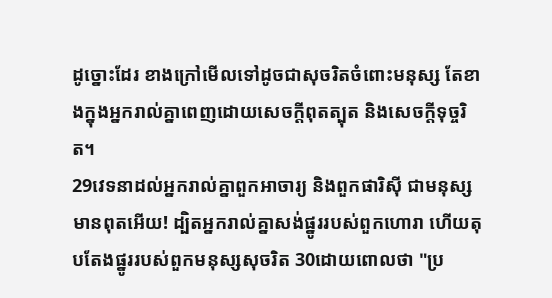ដូច្នោះដែរ ខាងក្រៅមើលទៅដូចជាសុចរិតចំពោះមនុស្ស តែខាងក្នុងអ្នករាល់គ្នាពេញដោយសេចក្តីពុតត្បុត និងសេចក្តីទុច្ចរិត។
29វេទនាដល់អ្នករាល់គ្នាពួកអាចារ្យ និងពួកផារិស៊ី ជាមនុស្សមានពុតអើយ! ដ្បិតអ្នករាល់គ្នាសង់ផ្នូររបស់ពួកហោរា ហើយតុបតែងផ្នូររបស់ពួកមនុស្សសុចរិត 30ដោយពោលថា "ប្រ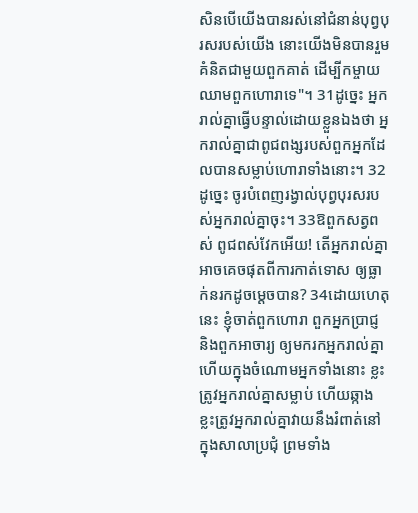សិនបើយើងបានរស់នៅជំនាន់បុព្វបុរសរបស់យើង នោះយើងមិនបានរួមគំនិតជាមួយពួកគាត់ ដើម្បីកម្ចាយឈាមពួកហោរាទេ"។ 31ដូច្នេះ អ្នករាល់គ្នាធ្វើបន្ទាល់ដោយខ្លួនឯងថា អ្នករាល់គ្នាជាពូជពង្សរបស់ពួកអ្នកដែលបានសម្លាប់ហោរាទាំងនោះ។ 32ដូច្នេះ ចូរបំពេញរង្វាល់បុព្វបុរសរបស់អ្នករាល់គ្នាចុះ។ 33ឱពួកសត្វពស់ ពូជពស់វែកអើយ! តើអ្នករាល់គ្នាអាចគេចផុតពីការកាត់ទោស ឲ្យធ្លាក់នរកដូចម្តេចបាន? 34ដោយហេតុនេះ ខ្ញុំចាត់ពួកហោរា ពួកអ្នកប្រាជ្ញ និងពួកអាចារ្យ ឲ្យមករកអ្នករាល់គ្នាហើយក្នុងចំណោមអ្នកទាំងនោះ ខ្លះត្រូវអ្នករាល់គ្នាសម្លាប់ ហើយឆ្កាង ខ្លះត្រូវអ្នករាល់គ្នាវាយនឹងរំពាត់នៅក្នុងសាលាប្រជុំ ព្រមទាំង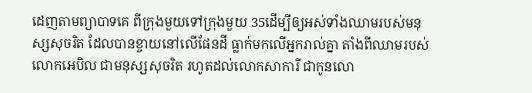ដេញតាមព្យាបាទគេ ពីក្រុងមួយទៅក្រុងមួយ 35ដើម្បីឲ្យអស់ទាំងឈាមរបស់មនុស្សសុចរិត ដែលបានខ្ចាយនៅលើផែនដី ធ្លាក់មកលើអ្នករាល់គ្នា តាំងពីឈាមរបស់លោកអេបិល ជាមនុស្សសុចរិត រហូតដល់លោកសាការី ជាកូនលោ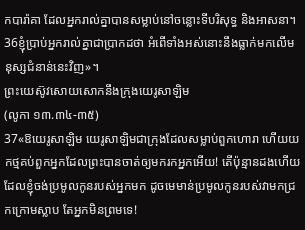កបារ៉ាគា ដែលអ្នករាល់គ្នាបានសម្លាប់នៅចន្លោះទីបរិសុទ្ធ និងអាសនា។ 36ខ្ញុំប្រាប់អ្នករាល់គ្នាជាប្រាកដថា អំពើទាំងអស់នោះនឹងធ្លាក់មកលើមនុស្សជំនាន់នេះវិញ»។
ព្រះយេស៊ូវសោយសោកនឹងក្រុងយេរូសាឡិម
(លូកា ១៣.៣៤-៣៥)
37«ឱយេរូសាឡិម យេរូសាឡិមជាក្រុងដែលសម្លាប់ពួកហោរា ហើយយកថ្មគប់ពួកអ្នកដែលព្រះបានចាត់ឲ្យមករកអ្នកអើយ! តើប៉ុន្មានដងហើយដែលខ្ញុំចង់ប្រមូលកូនរបស់អ្នកមក ដូចមេមាន់ប្រមូលកូនរបស់វាមកជ្រកក្រោមស្លាប តែអ្នកមិនព្រមទេ!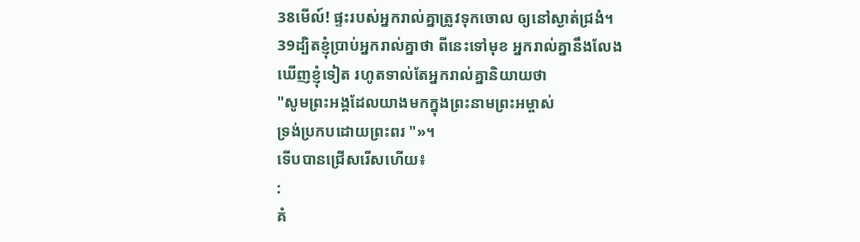38មើល៍! ផ្ទះរបស់អ្នករាល់គ្នាត្រូវទុកចោល ឲ្យនៅស្ងាត់ជ្រងំ។ 39ដ្បិតខ្ញុំប្រាប់អ្នករាល់គ្នាថា ពីនេះទៅមុខ អ្នករាល់គ្នានឹងលែងឃើញខ្ញុំទៀត រហូតទាល់តែអ្នករាល់គ្នានិយាយថា
"សូមព្រះអង្គដែលយាងមកក្នុងព្រះនាមព្រះអម្ចាស់
ទ្រង់ប្រកបដោយព្រះពរ "»។
ទើបបានជ្រើសរើសហើយ៖
:
គំ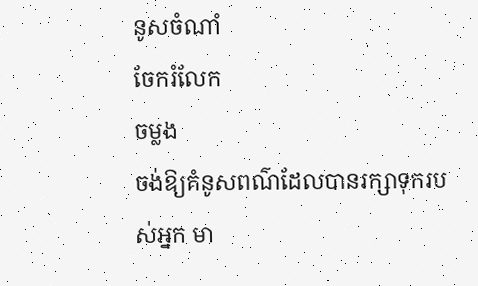នូសចំណាំ
ចែករំលែក
ចម្លង
ចង់ឱ្យគំនូសពណ៌ដែលបានរក្សាទុករបស់អ្នក មា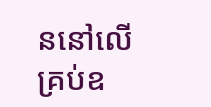ននៅលើគ្រប់ឧ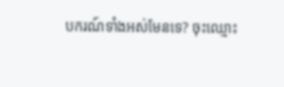បករណ៍ទាំងអស់មែនទេ? ចុះឈ្មោះ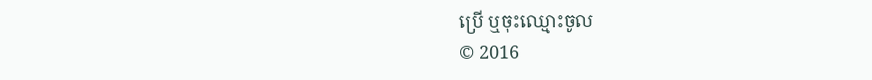ប្រើ ឬចុះឈ្មោះចូល
© 2016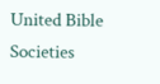United Bible Societies